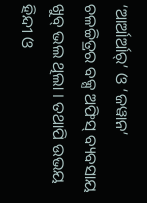‘ଆର୍ଆର୍ଆର୍’ ଓ ‘ଜୱାନ’ ଚଳଚ୍ଚିତ୍ରର ବକ୍ସ ଅଫିସ୍ ବ୍ୟବସାୟ ଖୁବ୍ ଭଲ ଥିଲା । ତଥାପି ଉଭୟ ହିନ୍ଦୀ ଓ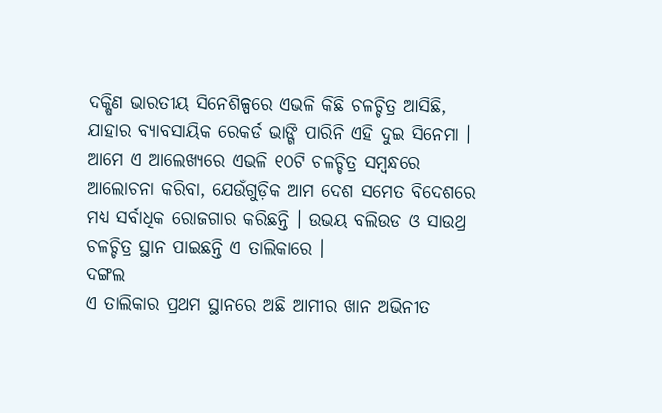ଦକ୍ଷିଣ ଭାରତୀୟ ସିନେଶିଳ୍ପରେ ଏଭଳି କିଛି ଚଳଚ୍ଚିତ୍ର ଆସିଛି, ଯାହାର ବ୍ୟାବସାୟିକ ରେକର୍ଡ ଭାଙ୍ଗି ପାରିନି ଏହି ଦୁଇ ସିନେମା । ଆମେ ଏ ଆଲେଖ୍ୟରେ ଏଭଳି ୧୦ଟି ଚଳଚ୍ଚିତ୍ର ସମ୍ବନ୍ଧରେ ଆଲୋଚନା କରିବା, ଯେଉଁଗୁଡ଼ିକ ଆମ ଦେଶ ସମେତ ବିଦେଶରେ ମଧ୍ୟ ସର୍ବାଧିକ ରୋଜଗାର କରିଛନ୍ତି । ଉଭୟ ବଲିଉଡ ଓ ସାଉଥ୍ର ଚଳଚ୍ଚିତ୍ର ସ୍ଥାନ ପାଇଛନ୍ତି ଏ ତାଲିକାରେ ।
ଦଙ୍ଗଲ
ଏ ତାଲିକାର ପ୍ରଥମ ସ୍ଥାନରେ ଅଛି ଆମୀର ଖାନ ଅଭିନୀତ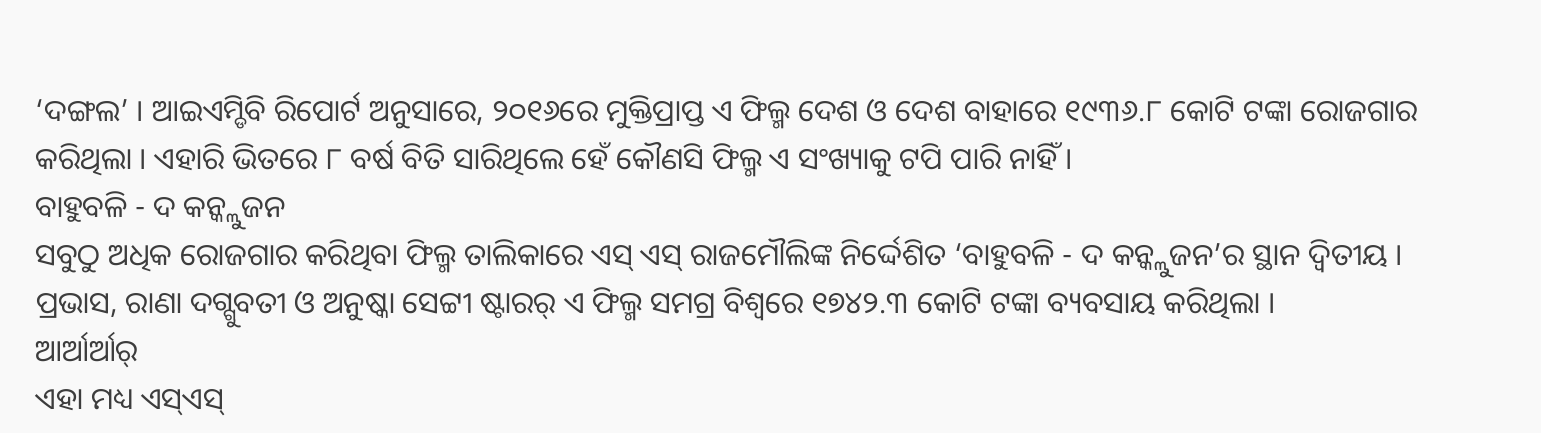‘ଦଙ୍ଗଲ’ । ଆଇଏମ୍ଡିବି ରିପୋର୍ଟ ଅନୁସାରେ, ୨୦୧୬ରେ ମୁକ୍ତିପ୍ରାପ୍ତ ଏ ଫିଲ୍ମ ଦେଶ ଓ ଦେଶ ବାହାରେ ୧୯୩୬.୮ କୋଟି ଟଙ୍କା ରୋଜଗାର କରିଥିଲା । ଏହାରି ଭିତରେ ୮ ବର୍ଷ ବିତି ସାରିଥିଲେ ହେଁ କୌଣସି ଫିଲ୍ମ ଏ ସଂଖ୍ୟାକୁ ଟପି ପାରି ନାହିଁ ।
ବାହୁବଳି - ଦ କନ୍କ୍ଲୁଜନ
ସବୁଠୁ ଅଧିକ ରୋଜଗାର କରିଥିବା ଫିଲ୍ମ ତାଲିକାରେ ଏସ୍ ଏସ୍ ରାଜମୌଲିଙ୍କ ନିର୍ଦ୍ଦେଶିତ ‘ବାହୁବଳି - ଦ କନ୍କ୍ଲୁଜନ’ର ସ୍ଥାନ ଦ୍ୱିତୀୟ । ପ୍ରଭାସ, ରାଣା ଦଗ୍ଗୁବତୀ ଓ ଅନୁଷ୍କା ସେଟ୍ଟୀ ଷ୍ଟାରର୍ ଏ ଫିଲ୍ମ ସମଗ୍ର ବିଶ୍ୱରେ ୧୭୪୨.୩ କୋଟି ଟଙ୍କା ବ୍ୟବସାୟ କରିଥିଲା ।
ଆର୍ଆର୍ଆର୍
ଏହା ମଧ୍ୟ ଏସ୍ଏସ୍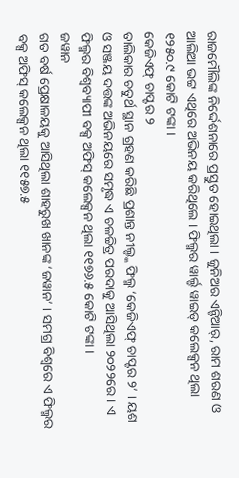ରାଜମୌଲିଙ୍କ ନିର୍ଦ୍ଦେଶନାରେ ପ୍ରସ୍ତୁତ ହୋଇଥିଲା । ଜୁନିଅର ଏନ୍ଟିଆର୍, ରାମ ଶରଣ ଓ ଆଲିଆ ଭଟ୍ଟ ଏଥିରେ ଅଭିନୟ କରିଥିଲେ । ଫିଲ୍ମର ୱାର୍ଲ୍ଡ ୱାଇଡ୍ କଲେକ୍ସନ ଥିଲା ୧୨୫୦.୯ କୋଟି ଟଙ୍କା ।
କେଜିଏଫ୍ ଚାପ୍ଟର ୨
ତାଲିକାର ଚତୁର୍ଥ ସ୍ଥାନ ଗ୍ରହଣ କରିଛି ପ୍ରଶାନ୍ତ ନୀଲ୍ଙ୍କ ଫିଲ୍ମ ‘କେଜିଏଫ୍ ଚାପ୍ଟର ୨’ । ୟଶ ଓ ସଞ୍ଜୟ ଦତ୍ତଙ୍କ ଅଭିନୟରେ ସମୃଦ୍ଧ ଏ ଚଳଚ୍ଚିତ୍ର ପରଦାକୁ ଆସିଥିଲା ୨୦୨୨ରେ । ଏ ଫିଲ୍ମର ବିଶ୍ୱବ୍ୟାପୀ ବକ୍ସ ଅଫିସ୍ କଲେକ୍ସନ ଥିଲା ୧୧୭୬.୫ କୋଟି ଟଙ୍କା ।
ଜୱାନ
ଗତ ବର୍ଷ ପ୍ରେକ୍ଷାଳୟକୁ ଆସିଥିଲା ଶାହରୁଖ ଖାନଙ୍କ ‘ଜୱାନ’ । ସମଗ୍ର ବିଶ୍ୱରେ ଏ ଫିଲ୍ମର ବକ୍ସ ଅଫିସ୍ କଲେକ୍ସନ ଥିଲା ୧୧୫୭.୫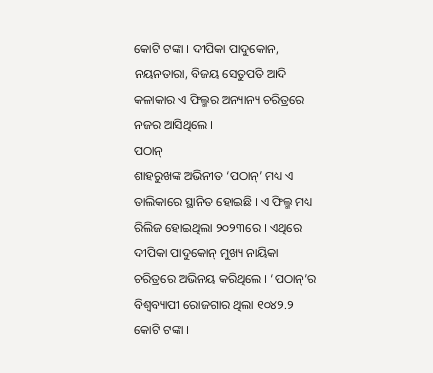କୋଟି ଟଙ୍କା । ଦୀପିକା ପାଦୁକୋନ, ନୟନତାରା, ବିଜୟ ସେତୁପତି ଆଦି କଳାକାର ଏ ଫିଲ୍ମର ଅନ୍ୟାନ୍ୟ ଚରିତ୍ରରେ ନଜର ଆସିଥିଲେ ।
ପଠାନ୍
ଶାହରୁଖଙ୍କ ଅଭିନୀତ ‘ପଠାନ୍’ ମଧ୍ୟ ଏ ତାଲିକାରେ ସ୍ଥାନିତ ହୋଇଛି । ଏ ଫିଲ୍ମ ମଧ୍ୟ ରିଲିଜ ହୋଇଥିଲା ୨୦୨୩ରେ । ଏଥିରେ ଦୀପିକା ପାଦୁକୋନ୍ ମୁଖ୍ୟ ନାୟିକା ଚରିତ୍ରରେ ଅଭିନୟ କରିଥିଲେ । ‘ପଠାନ୍’ର ବିଶ୍ୱବ୍ୟାପୀ ରୋଜଗାର ଥିଲା ୧୦୪୨.୨ କୋଟି ଟଙ୍କା ।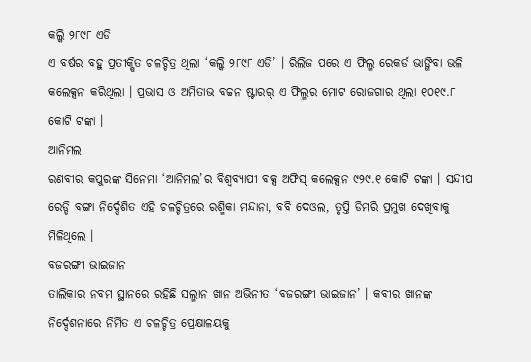କଲ୍କି ୨୮୯୮ ଏଡି
ଏ ବର୍ଷର ବହୁ ପ୍ରତୀକ୍ଷିତ ଚଳଚ୍ଚିତ୍ର ଥିଲା ‘କଲ୍କି ୨୮୯୮ ଏଡି’ । ରିଲିଜ ପରେ ଏ ଫିଲ୍ମ ରେକର୍ଡ ଭାଙ୍ଗିବା ଭଳି କଲେକ୍ସନ କରିଥିଲା । ପ୍ରଭାସ ଓ ଅମିତାଭ ବଚ୍ଚନ ଷ୍ଟାରର୍ ଏ ଫିଲ୍ମର ମୋଟ ରୋଜଗାର ଥିଲା ୧୦୧୯.୮ କୋଟି ଟଙ୍କା ।
ଆନିମଲ
ରଣବୀର କପୁରଙ୍କ ସିନେମା ‘ଆନିମଲ’ର ବିଶ୍ୱବ୍ୟାପୀ ବକ୍ସ ଅଫିସ୍ କଲେକ୍ସନ ୯୨୯.୧ କୋଟି ଟଙ୍କା । ସନ୍ଦୀପ ରେଡ୍ଡି ବଙ୍ଗା ନିର୍ଦ୍ଦେଶିତ ଏହି ଚଳଚ୍ଚିତ୍ରରେ ରଶ୍ମିକା ମନ୍ଦାନା, ବବି ଦେଓଲ, ତୃପ୍ତି ଡିମରି ପ୍ରମୁଖ ଦେଖିବାକୁ ମିଳିଥିଲେ ।
ବଜରଙ୍ଗୀ ଭାଇଜାନ
ତାଲିକାର ନବମ ସ୍ଥାନରେ ରହିଛି ସଲ୍ମାନ ଖାନ ଅଭିନୀତ ‘ବଜରଙ୍ଗୀ ଭାଇଜାନ’ । କବୀର ଖାନଙ୍କ ନିର୍ଦ୍ଦେଶନାରେ ନିର୍ମିତ ଏ ଚଳଚ୍ଚିତ୍ର ପ୍ରେକ୍ଷାଳୟକୁ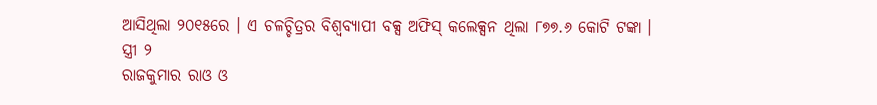ଆସିଥିଲା ୨୦୧୫ରେ । ଏ ଚଳଚ୍ଚିତ୍ରର ବିଶ୍ୱବ୍ୟାପୀ ବକ୍ସ ଅଫିସ୍ କଲେକ୍ସନ ଥିଲା ୮୭୭.୬ କୋଟି ଟଙ୍କା ।
ସ୍ତ୍ରୀ ୨
ରାଜକୁମାର ରାଓ ଓ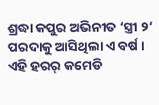ଶ୍ରଦ୍ଧା କପୁର ଅଭିନୀତ ‘ସ୍ତ୍ରୀ ୨’ ପରଦାକୁ ଆସିଥିଲା ଏ ବର୍ଷ । ଏହି ହରର୍ କମେଡି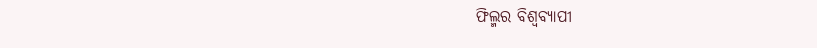ଫିଲ୍ମର ବିଶ୍ୱବ୍ୟାପୀ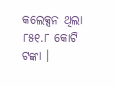କଲେକ୍ସନ ଥିଲା ୮୫୧.୮ କୋଟି ଟଙ୍କା ।